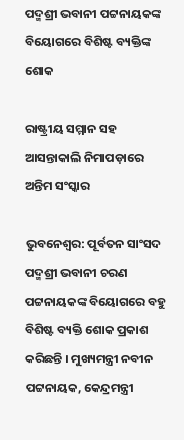ପଦ୍ମଶ୍ରୀ ଭବାନୀ ପଟ୍ଟନାୟକଙ୍କ ବିୟୋଗରେ ବିଶିଷ୍ଟ ବ୍ୟକ୍ତିଙ୍କ ଶୋକ

ରାଷ୍ଟ୍ରୀୟ ସମ୍ମାନ ସହ ଆସନ୍ତାକାଲି ନିମାପଡ଼ାରେ ଅନ୍ତିମ ସଂସ୍କାର

ଭୁବନେଶ୍ବର: ପୂର୍ବତନ ସାଂସଦ ପଦ୍ମଶ୍ରୀ ଭବାନୀ ଚରଣ ପଟ୍ଟନାୟକଙ୍କ ବିୟୋଗରେ ବହୁ ବିଶିଷ୍ଟ ବ୍ୟକ୍ତି ଶୋକ ପ୍ରକାଶ କରିଛନ୍ତି । ମୁଖ୍ୟମନ୍ତ୍ରୀ ନବୀନ ପଟ୍ଟନାୟକ, କେନ୍ଦ୍ରମନ୍ତ୍ରୀ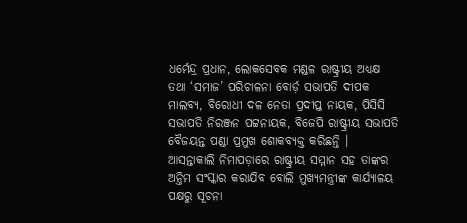ଧର୍ମେନ୍ଦ୍ର ପ୍ରଧାନ, ଲୋକସେବକ ମଣ୍ଡଳ ରାଷ୍ଟ୍ରୀୟ ଅଧ୍ୟକ୍ଷ ତଥା ‘ସମାଜ’ ପରିଚାଳନା ବୋର୍ଡ଼ ସଭାପତି ଦୀପକ ମାଲବ୍ୟ, ବିରୋଧୀ ଦଳ ନେତା ପ୍ରଦୀପ୍ତ ନାୟକ, ପିସିସି ସଭାପତି ନିରଞ୍ଜନ ପଟ୍ଟନାୟକ, ବିଜେପି ରାଷ୍ଟ୍ରୀୟ ସଭାପତି ବୈଜୟନ୍ତ ପଣ୍ଡା ପ୍ରମୁଖ ଶୋକବ୍ୟକ୍ତ କରିଛନ୍ତି । ଆସନ୍ତାକାଲି ନିମାପଡ଼ାରେ ରାଷ୍ଟ୍ରୀୟ ସମ୍ମାନ ସହ ତାଙ୍କର ଅନ୍ତିମ ସଂସ୍କାର କରାଯିବ ବୋଲି ମୁଖ୍ୟମନ୍ତ୍ରୀଙ୍କ କାର୍ଯ୍ୟାଳୟ ପକ୍ଷରୁ ସୂଚନା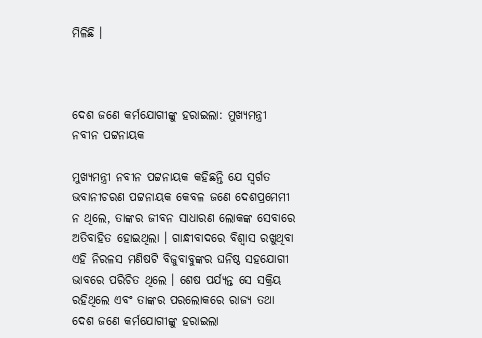ମିଳିଛି ।



ଦେଶ ଜଣେ କର୍ମଯୋଗୀଙ୍କୁ ହରାଇଲା: ମୁଖ୍ୟମନ୍ତ୍ରୀ ନବୀନ ପଟ୍ଟନାୟକ

ମୁଖ୍ୟମନ୍ତ୍ରୀ ନବୀନ ପଟ୍ଟନାୟକ କହିଛନ୍ତି ଯେ ସ୍ବର୍ଗତ ଭବାନୀଚରଣ ପଟ୍ଟନାୟକ କେବଳ ଜଣେ ଦେଶପ୍ରମେମୀ ନ ଥିଲେ, ତାଙ୍କର ଜୀବନ ସାଧାରଣ ଲୋକଙ୍କ ସେବାରେ ଅତିବାହିତ ହୋଇଥିଲା । ଗାନ୍ଧୀବାଦରେ ବିଶ୍ବାସ ରଖୁଥିବା ଏହି ନିରଳସ ମଣିଷଟି ବିଜୁବାବୁଙ୍କର ଘନିଷ୍ଠ ସହଯୋଗୀ ଭାବରେ ପରିଚିତ ଥିଲେ । ଶେଷ ପର୍ଯ୍ୟନ୍ତ ସେ ସକ୍ରିୟ ରହିଥିଲେ ଏବଂ ତାଙ୍କର ପରଲୋକରେ ରାଜ୍ୟ ତଥା ଦେଶ ଜଣେ କର୍ମଯୋଗୀଙ୍କୁ ହରାଇଲା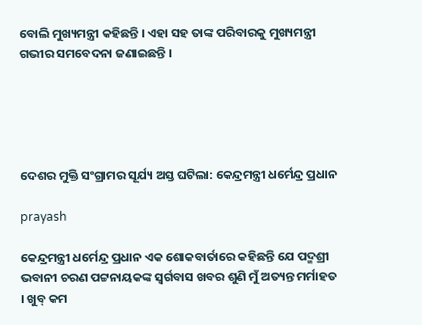ବୋଲି ମୁଖ୍ୟମନ୍ତ୍ରୀ କହିଛନ୍ତି । ଏହା ସହ ତାଙ୍କ ପରିବାରକୁ ମୁଖ୍ୟମନ୍ତ୍ରୀ ଗଭୀର ସମବେଦନା ଜଣାଇଛନ୍ତି ।





ଦେଶର ମୁକ୍ତି ସଂଗ୍ରାମର ସୂର୍ଯ୍ୟ ଅସ୍ତ ଘଟିଲା: କେନ୍ଦ୍ରମନ୍ତ୍ରୀ ଧର୍ମେନ୍ଦ୍ର ପ୍ରଧାନ

prayash

କେନ୍ଦ୍ରମନ୍ତ୍ରୀ ଧର୍ମେନ୍ଦ୍ର ପ୍ରଧାନ ଏକ ଶୋକବାର୍ତାରେ କହିଛନ୍ତି ଯେ ପଦ୍ମଶ୍ରୀ ଭବାନୀ ଚରଣ ପଟ୍ଟନାୟକଙ୍କ ସ୍ବର୍ଗବାସ ଖବର ଶୁଣି ମୁଁ ଅତ୍ୟନ୍ତ ମର୍ମାହତ । ଖୁବ୍ କମ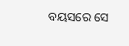ବୟସରେ ସେ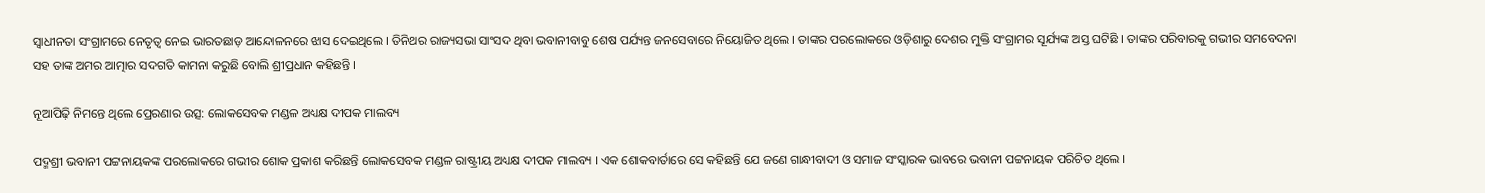ସ୍ବାଧୀନତା ସଂଗ୍ରାମରେ ନେତୃତ୍ବ ନେଇ ଭାରତଛାଡ଼ ଆନ୍ଦୋଳନରେ ଝାସ ଦେଇଥିଲେ । ତିନିଥର ରାଜ୍ୟସଭା ସାଂସଦ ଥିବା ଭବାନୀବାବୁ ଶେଷ ପର୍ଯ୍ୟନ୍ତ ଜନସେବାରେ ନିୟୋଜିତ ଥିଲେ । ତାଙ୍କର ପରଲୋକରେ ଓଡ଼ିଶାରୁ ଦେଶର ମୁକ୍ତି ସଂଗ୍ରାମର ସୂର୍ଯ୍ୟଙ୍କ ଅସ୍ତ ଘଟିଛି । ତାଙ୍କର ପରିବାରକୁ ଗଭୀର ସମବେଦନା ସହ ତାଙ୍କ ଅମର ଆତ୍ମାର ସଦଗତି କାମନା କରୁଛି ବୋଲି ଶ୍ରୀପ୍ରଧାନ କହିଛନ୍ତି ।

ନୂଆପିଢ଼ି ନିମନ୍ତେ ଥିଲେ ପ୍ରେରଣାର ଉତ୍ସ: ଲୋକସେବକ ମଣ୍ଡଳ ଅଧ୍ୟକ୍ଷ ଦୀପକ ମାଲବ୍ୟ

ପଦ୍ମଶ୍ରୀ ଭବାନୀ ପଟ୍ଟନାୟକଙ୍କ ପରଲୋକରେ ଗଭୀର ଶୋକ ପ୍ରକାଶ କରିଛନ୍ତି ଲୋକସେବକ ମଣ୍ଡଳ ରାଷ୍ଟ୍ରୀୟ ଅଧ୍ୟକ୍ଷ ଦୀପକ ମାଲବ୍ୟ । ଏକ ଶୋକବାର୍ତାରେ ସେ କହିଛନ୍ତି ଯେ ଜଣେ ଗାନ୍ଧୀବାଦୀ ଓ ସମାଜ ସଂସ୍କାରକ ଭାବରେ ଭବାନୀ ପଟ୍ଟନାୟକ ପରିଚିତ ଥିଲେ ।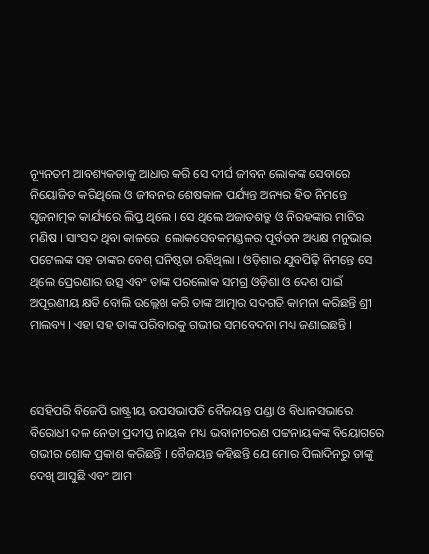ନ୍ୟୂନତମ ଆବଶ୍ୟକତାକୁ ଆଧାର କରି ସେ ଦୀର୍ଘ ଜୀବନ ଲୋକଙ୍କ ସେବାରେ ନିୟୋଜିତ କରିଥିଲେ ଓ ଜୀବନର ଶେଷକାଳ ପର୍ଯ୍ୟନ୍ତ ଅନ୍ୟର ହିତ ନିମନ୍ତେ ସୃଜନାତ୍ମକ କାର୍ଯ୍ୟରେ ଲିପ୍ତ ଥିଲେ । ସେ ଥିଲେ ଅଜାତଶତ୍ରୁ ଓ ନିରହଙ୍କାର ମାଟିର ମଣିଷ । ସାଂସଦ ଥିବା କାଳରେ  ଲୋକସେବକମଣ୍ଡଳର ପୂର୍ବତନ ଅଧ୍ୟକ୍ଷ ମନୁଭାଇ ପଟେଲଙ୍କ ସହ ତାଙ୍କର ବେଶ୍ ଘନିଷ୍ଠତା ରହିଥିଲା । ଓଡ଼ିଶାର ଯୁବପିଢ଼ି ନିମନ୍ତେ ସେ ଥିଲେ ପ୍ରେରଣାର ଉତ୍ସ ଏବଂ ତାଙ୍କ ପରଲୋକ ସମଗ୍ର ଓଡ଼ିଶା ଓ ଦେଶ ପାଇଁ ଅପୂରଣୀୟ କ୍ଷତି ବୋଲି ଉଲ୍ଲେଖ କରି ତାଙ୍କ ଆତ୍ମାର ସଦଗତି କାମନା କରିଛନ୍ତି ଶ୍ରୀ ମାଲବ୍ୟ । ଏହା ସହ ତାଙ୍କ ପରିବାରକୁ ଗଭୀର ସମବେଦନା ମଧ୍ୟ ଜଣାଇଛନ୍ତି ।



ସେହିପରି ବିଜେପି ରାଷ୍ଟ୍ରୀୟ ଉପସଭାପତି ବୈଜୟନ୍ତ ପଣ୍ଡା ଓ ବିଧାନସଭାରେ ବିରୋଧୀ ଦଳ ନେତା ପ୍ରଦୀପ୍ତ ନାୟକ ମଧ୍ୟ ଭବାନୀଚରଣ ପଟ୍ଟନାୟକଙ୍କ ବିୟୋଗରେ ଗଭୀର ଶୋକ ପ୍ରକାଶ କରିଛନ୍ତି । ବୈଜୟନ୍ତ କହିଛନ୍ତି ଯେ ମୋର ପିଲାଦିନରୁ ତାଙ୍କୁ ଦେଖି ଆସୁଛି ଏବଂ ଆମ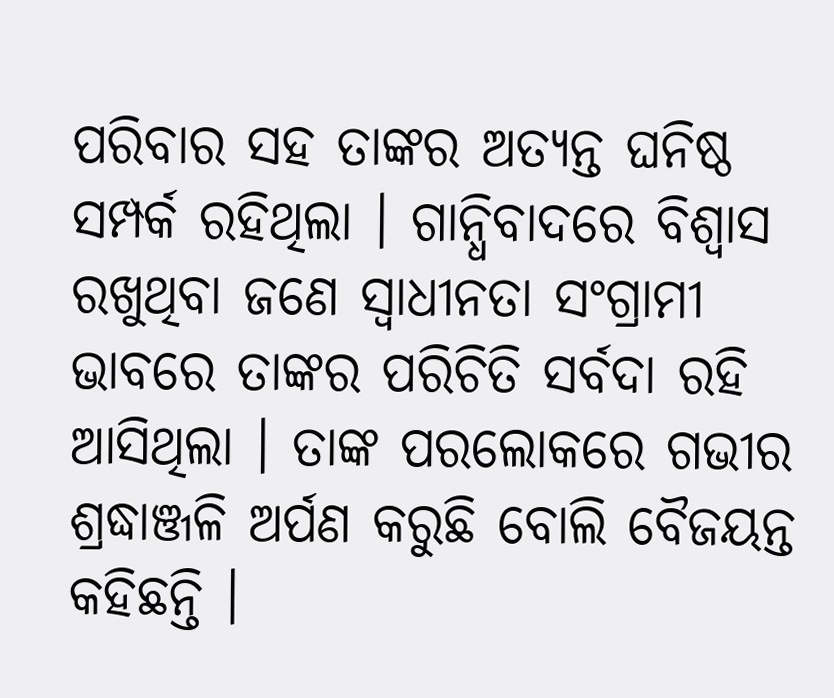ପରିବାର ସହ ତାଙ୍କର ଅତ୍ୟନ୍ତ ଘନିଷ୍ଠ ସମ୍ପର୍କ ରହିଥିଲା । ଗାନ୍ଧିବାଦରେ ବିଶ୍ବାସ ରଖୁଥିବା ଜଣେ ସ୍ବାଧୀନତା ସଂଗ୍ରାମୀ ଭାବରେ ତାଙ୍କର ପରିଚିତି ସର୍ବଦା ରହି ଆସିଥିଲା । ତାଙ୍କ ପରଲୋକରେ ଗଭୀର ଶ୍ରଦ୍ଧାଞ୍ଜଳି ଅର୍ପଣ କରୁଛି ବୋଲି ବୈଜୟନ୍ତ କହିଛନ୍ତି ।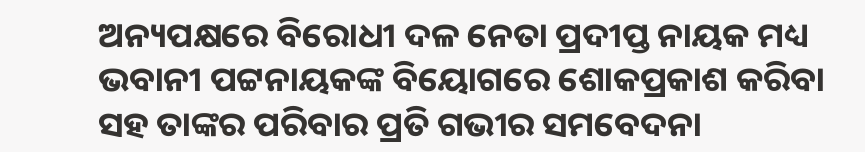ଅନ୍ୟପକ୍ଷରେ ବିରୋଧୀ ଦଳ ନେତା ପ୍ରଦୀପ୍ତ ନାୟକ ମଧ୍ୟ ଭବାନୀ ପଟ୍ଟନାୟକଙ୍କ ବିୟୋଗରେ ଶୋକପ୍ରକାଶ କରିବା ସହ ତାଙ୍କର ପରିବାର ପ୍ରତି ଗଭୀର ସମବେଦନା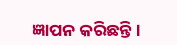ଜ୍ଞାପନ କରିଛନ୍ତି ।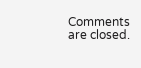Comments are closed.